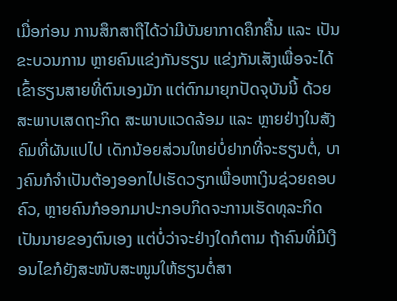ເມື່ອກ່ອນ ການສຶກສາຖືໄດ້ວ່າມີບັນຍາກາດຄຶກຄື້ນ ແລະ ເປັນຂະບວນການ ຫຼາຍຄົນແຂ່ງກັນຮຽນ ແຂ່ງກັນເສັງເພື່ອຈະໄດ້ເຂົ້າຮຽນສາຍທີ່ຕົນເອງມັກ ແຕ່ຕົກມາຍຸກປັດຈຸບັນນີ້ ດ້ວຍສະພາບເສດຖະກິດ ສະພາບແວດລ້ອມ ແລະ ຫຼາຍຢ່າງໃນສັງຄົມທີ່ຜັນແປໄປ ເດັກນ້ອຍສ່ວນໃຫຍ່ບໍ່ຢາກທີ່ຈະຮຽນຕໍ່, ບາງຄົນກໍຈຳເປັນຕ້ອງອອກໄປເຮັດວຽກເພື່ອຫາເງິນຊ່ວຍຄອບຄົວ, ຫຼາຍຄົນກໍອອກມາປະກອບກິດຈະການເຮັດທຸລະກິດ ເປັນນາຍຂອງຕົນເອງ ແຕ່ບໍ່ວ່າຈະຢ່າງໃດກໍຕາມ ຖ້າຄົນທີ່ມີເງືອນໄຂກໍຍັງສະໜັບສະໜູນໃຫ້ຮຽນຕໍ່ສາ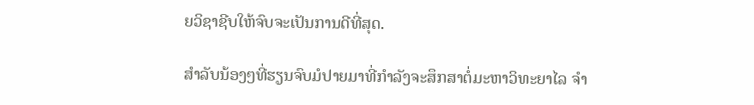ຍວິຊາຊີບໃຫ້ຈົບຈະເປັນການດີທີ່ສຸດ.

ສຳລັບນ້ອງໆທີ່ຮຽນຈົບມໍປາຍມາທີ່ກຳລັງຈະສຶກສາຕໍ່ມະຫາວິທະຍາໄລ ຈຳ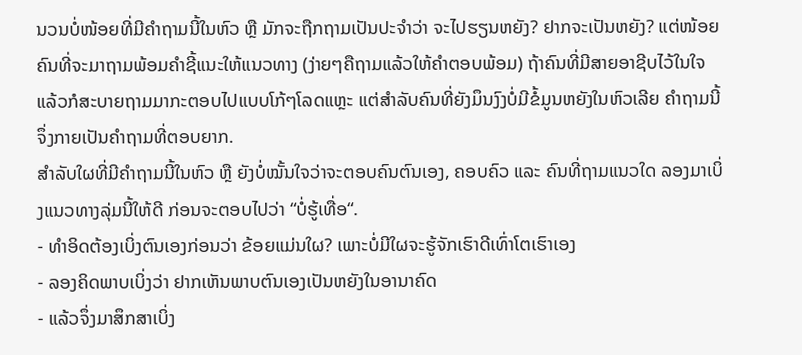ນວນບໍ່ໜ້ອຍທີ່ມີຄຳຖາມນີ້ໃນຫົວ ຫຼື ມັກຈະຖືກຖາມເປັນປະຈຳວ່າ ຈະໄປຮຽນຫຍັງ? ຢາກຈະເປັນຫຍັງ? ແຕ່ໜ້ອຍຄົນທີ່ຈະມາຖາມພ້ອມຄຳຊີ້ແນະໃຫ້ແນວທາງ (ງ່າຍໆຄືຖາມແລ້ວໃຫ້ຄໍາຕອບພ້ອມ) ຖ້າຄົນທີ່ມີສາຍອາຊີບໄວ້ໃນໃຈແລ້ວກໍສະບາຍຖາມມາກະຕອບໄປແບບໂກ້ໆໂລດແຫຼະ ແຕ່ສຳລັບຄົນທີ່ຍັງມຶນງົງບໍ່ມີຂໍ້ມູນຫຍັງໃນຫົວເລີຍ ຄຳຖາມນີ້ຈຶ່ງກາຍເປັນຄຳຖາມທີ່ຕອບຍາກ.
ສຳລັບໃຜທີ່ມີຄຳຖາມນີ້ໃນຫົວ ຫຼື ຍັງບໍ່ໝັ້ນໃຈວ່າຈະຕອບຄົນຕົນເອງ, ຄອບຄົວ ແລະ ຄົນທີ່ຖາມແນວໃດ ລອງມາເບິ່ງແນວທາງລຸ່ມນີ້ໃຫ້ດີ ກ່ອນຈະຕອບໄປວ່າ “ບໍ່ຮູ້ເທື່ອ“.
- ທຳອິດຕ້ອງເບິ່ງຕົນເອງກ່ອນວ່າ ຂ້ອຍແມ່ນໃຜ? ເພາະບໍ່ມີໃຜຈະຮູ້ຈັກເຮົາດີເທົ່າໂຕເຮົາເອງ
- ລອງຄິດພາບເບິ່ງວ່າ ຢາກເຫັນພາບຕົນເອງເປັນຫຍັງໃນອານາຄົດ
- ແລ້ວຈຶ່ງມາສຶກສາເບິ່ງ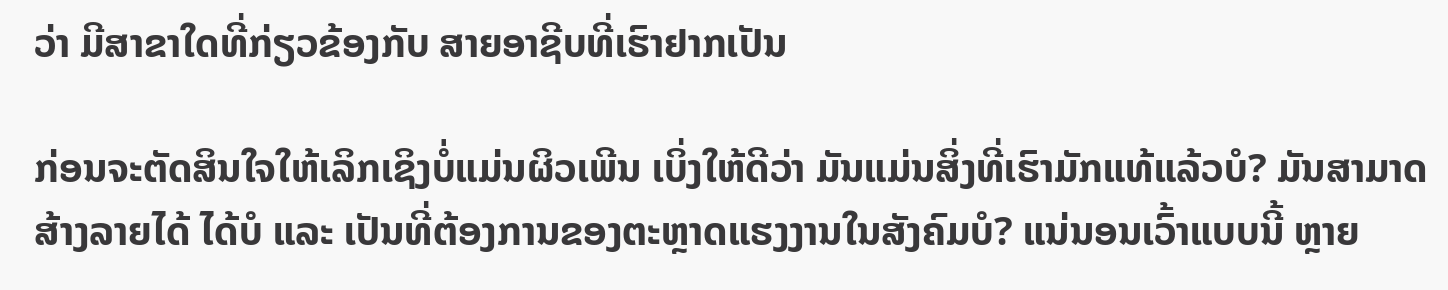ວ່າ ມີສາຂາໃດທີ່ກ່ຽວຂ້ອງກັບ ສາຍອາຊີບທີ່ເຮົາຢາກເປັນ

ກ່ອນຈະຕັດສິນໃຈໃຫ້ເລິກເຊິງບໍ່ແມ່ນຜິວເພີນ ເບິ່ງໃຫ້ດີວ່າ ມັນແມ່ນສິ່ງທີ່ເຮົາມັກແທ້ແລ້ວບໍ? ມັນສາມາດສ້າງລາຍໄດ້ ໄດ້ບໍ ແລະ ເປັນທີ່ຕ້ອງການຂອງຕະຫຼາດແຮງງານໃນສັງຄົມບໍ? ແນ່ນອນເວົ້າແບບນີ້ ຫຼາຍ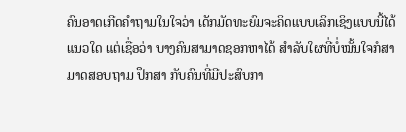ຄົນອາດເກີດຄຳຖາມໃນໃຈວ່າ ເດັກມັດທະຍົມຈະຄິດແບບເລິກເຊິງແບບນີ້ໄດ້ແນວໃດ ແຕ່ເຊື່ອວ່າ ບາງຄົນສາມາດຊອກຫາໄດ້ ສຳລັບໃຜທີ່ບໍ່ໝັ້ນໃຈກໍສາມາດສອບຖາມ ປຶກສາ ກັບຄົນທີ່ມີປະສົບກາ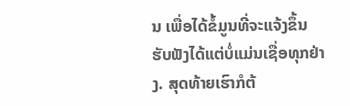ນ ເພື່ອໄດ້ຂໍ້ມູນທີ່ຈະແຈ້ງຂຶ້ນ ຮັບຟັງໄດ້ແຕ່ບໍ່ແມ່ນເຊື່ອທຸກຢ່າງ. ສຸດທ້າຍເຮົາກໍຕ້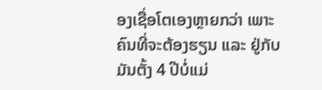ອງເຊື່ອໂຕເອງຫຼາຍກວ່າ ເພາະຄົນທີ່ຈະຕ້ອງຮຽນ ແລະ ຢູ່ກັບມັນຕັ້ງ 4 ປີບໍ່ແມ່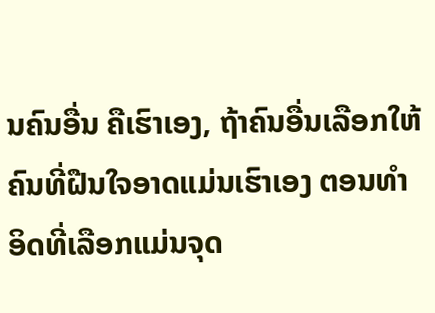ນຄົນອື່ນ ຄືເຮົາເອງ, ຖ້າຄົນອື່ນເລືອກໃຫ້ ຄົນທີ່ຝືນໃຈອາດແມ່ນເຮົາເອງ ຕອນທຳອິດທີ່ເລືອກແມ່ນຈຸດ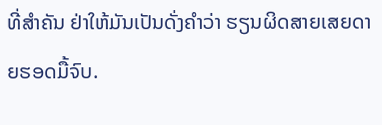ທີ່ສຳຄັນ ຢ່າໃຫ້ມັນເປັນດັ່ງຄຳວ່າ ຮຽນຜິດສາຍເສຍດາຍຮອດມື້ຈົບ.